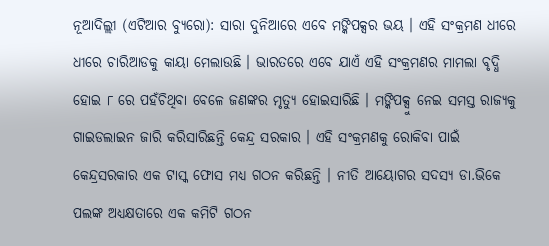ନୂଆଦିଲ୍ଲୀ (ଏଟିଆର ବ୍ୟୁରୋ): ସାରା ଦୁନିଆରେ ଏବେ ମଙ୍କିପକ୍ସର ଭୟ । ଏହି ସଂକ୍ରମଣ ଧୀରେ ଧୀରେ ଚାରିଆଡକୁ କାୟା ମେଲାଉଛି । ଭାରତରେ ଏବେ ଯାଏଁ ଏହି ସଂକ୍ରମଣର ମାମଲା ବୃଦ୍ଧି ହୋଇ ୮ ରେ ପହଁଚିଥିବା ବେଳେ ଜଣଙ୍କର ମୃତ୍ୟୁ ହୋଇସାରିଛି । ମଙ୍କିପକ୍ସୁ ନେଇ ସମସ୍ତ ରାଜ୍ୟକୁ ଗାଇଡଲାଇନ ଜାରି କରିସାରିଛନ୍ତି କେନ୍ଦ୍ର ସରକାର । ଏହି ସଂକ୍ରମଣକୁ ରୋକିବା ପାଇଁ କେନ୍ଦ୍ରସରକାର ଏକ ଟାସ୍କ ଫୋସ ମଧ୍ୟ ଗଠନ କରିଛନ୍ତି । ନୀତି ଆୟୋଗର ସଦସ୍ୟ ଡା.ଭିକେ ପଲଙ୍କ ଅଧ୍ୟକ୍ଷତାରେ ଏକ କମିଟି ଗଠନ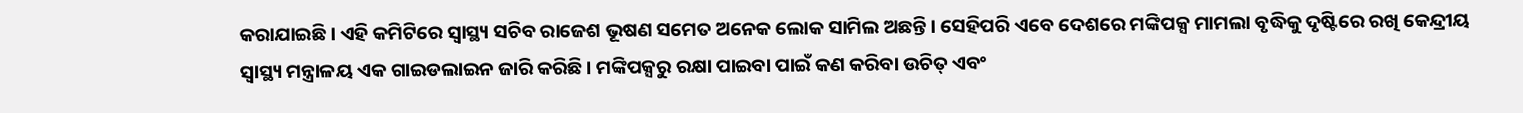କରାଯାଇଛି । ଏହି କମିଟିରେ ସ୍ୱାସ୍ଥ୍ୟ ସଚିବ ରାଜେଶ ଭୂଷଣ ସମେତ ଅନେକ ଲୋକ ସାମିଲ ଅଛନ୍ତି । ସେହିପରି ଏବେ ଦେଶରେ ମଙ୍କିପକ୍ସ ମାମଲା ବୃଦ୍ଧିକୁ ଦୃଷ୍ଟିରେ ରଖି କେନ୍ଦ୍ରୀୟ ସ୍ୱାସ୍ଥ୍ୟ ମନ୍ତ୍ରାଳୟ ଏକ ଗାଇଡଲାଇନ ଜାରି କରିଛି । ମଙ୍କିପକ୍ସରୁ ରକ୍ଷା ପାଇବା ପାଇଁ କଣ କରିବା ଉଚିତ୍ ଏବଂ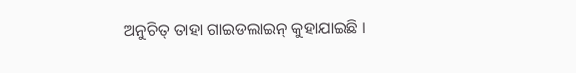ଅନୁଚିତ୍ ତାହା ଗାଇଡଲାଇନ୍ କୁହାଯାଇଛି ।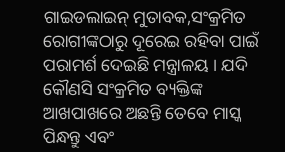ଗାଇଡଲାଇନ୍ ମୁତାବକ,ସଂକ୍ରମିତ ରୋଗୀଙ୍କଠାରୁ ଦୂରେଇ ରହିବା ପାଇଁ ପରାମର୍ଶ ଦେଇଛି ମନ୍ତ୍ରାଳୟ । ଯଦି କୌଣସି ସଂକ୍ରମିତ ବ୍ୟକ୍ତିଙ୍କ ଆଖପାଖରେ ଅଛନ୍ତି ତେବେ ମାସ୍କ ପିନ୍ଧନ୍ତୁ ଏବଂ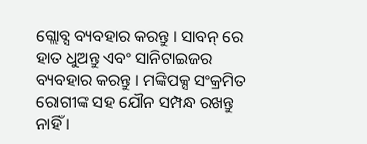ଗ୍ଲୋବ୍ସ ବ୍ୟବହାର କରନ୍ତୁ । ସାବନ୍ ରେ ହାତ ଧୁଅନ୍ତୁ ଏବଂ ସାନିଟାଇଜର ବ୍ୟବହାର କରନ୍ତୁ । ମଙ୍କିପକ୍ସ ସଂକ୍ରମିତ ରୋଗୀଙ୍କ ସହ ଯୌନ ସମ୍ପନ୍ଧ ରଖନ୍ତୁ ନାହିଁ ।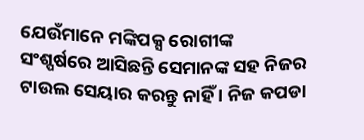ଯେଉଁମାନେ ମଙ୍କିପକ୍ସ ରୋଗୀଙ୍କ ସଂଶ୍ପର୍ଷରେ ଆସିଛନ୍ତି ସେମାନଙ୍କ ସହ ନିଜର ଟାଉଲ ସେୟାର କରନ୍ତୁ ନାହିଁ । ନିଜ କପଡା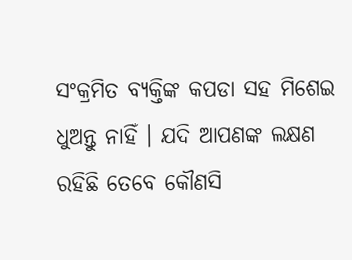ସଂକ୍ରମିତ ବ୍ୟକ୍ତିଙ୍କ କପଡା ସହ ମିଶେଇ ଧୁଅନ୍ତୁ ନାହିଁ । ଯଦି ଆପଣଙ୍କ ଲକ୍ଷଣ ରହିଛି ତେବେ କୌଣସି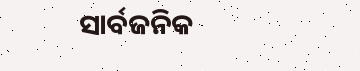ସାର୍ବଜନିକ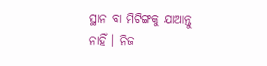ସ୍ଥାନ ବା ମିଟିଙ୍ଗକୁ ଯାଆନ୍ତୁ ନାହିଁ । ନିଜ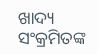ଖାଦ୍ୟ ସଂକ୍ରମିତଙ୍କ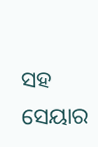ସହ ସେୟାର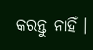କରନ୍ତୁ ନାହିଁ ।